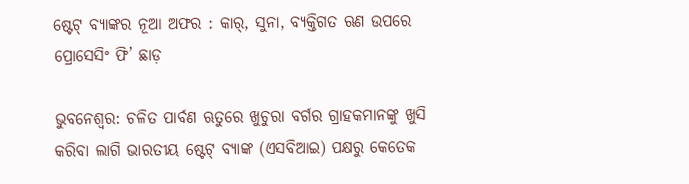ଷ୍ଟେଟ୍ ବ୍ୟାଙ୍କର ନୂଆ ଅଫର : କାର୍, ସୁନା, ବ୍ୟକ୍ତିଗତ ଋଣ ଉପରେ ପ୍ରୋସେସିଂ ଫି’ ଛାଡ଼

ଭୁବନେଶ୍ୱର: ଚଳିତ ପାର୍ବଣ ଋତୁରେ ଖୁଚୁରା ବର୍ଗର ଗ୍ରାହକମାନଙ୍କୁ ଖୁସି କରିବା ଲାଗି ଭାରତୀୟ ଷ୍ଟେଟ୍ ବ୍ୟାଙ୍କ (ଏସବିଆଇ) ପକ୍ଷରୁ କେତେକ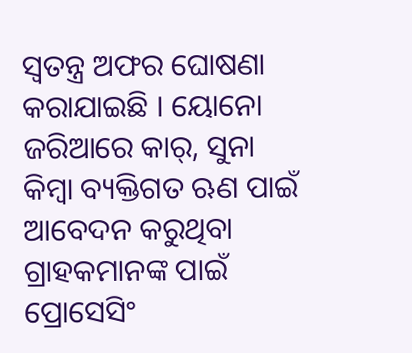ସ୍ୱତନ୍ତ୍ର ଅଫର ଘୋଷଣା କରାଯାଇଛି । ୟୋନୋ ଜରିଆରେ କାର୍, ସୁନା କିମ୍ବା ବ୍ୟକ୍ତିଗତ ଋଣ ପାଇଁ ଆବେଦନ କରୁଥିବା ଗ୍ରାହକମାନଙ୍କ ପାଇଁ ପ୍ରୋସେସିଂ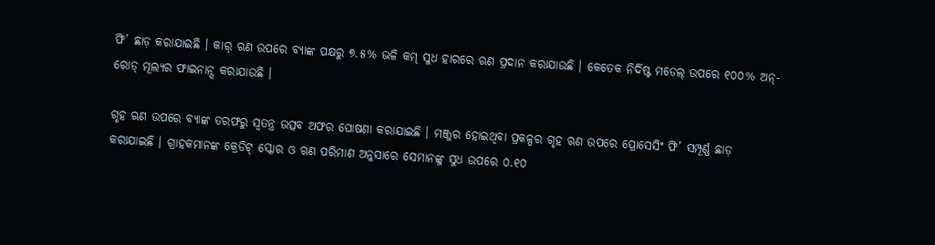ଫି’ ଛାଡ଼ କରାଯାଇଛି । କାର୍ ଋଣ ଉପରେ ବ୍ୟାଙ୍କ ପକ୍ଷରୁ ୭.୫% ଭଳି କମ୍ ସୁଧ ହାରରେ ଋଣ ପ୍ରଦାନ କରାଯାଉଛି । କେତେକ ନିର୍ଦିଷ୍ଟ ମଡେଲ୍ ଉପରେ ୧୦୦% ଅନ୍-ରୋଡ୍ ମୂଲ୍ୟର ଫାଇନାନ୍ସ କରାଯାଉଛି ।

ଗୃହ ଋଣ ଉପରେ ବ୍ୟାଙ୍କ ତରଫରୁ ସ୍ୱତନ୍ତ୍ର ଉତ୍ସବ ଅଫର ଘୋଷଣା କରାଯାଇଛି । ମଞ୍ଜୁର ହୋଇଥିବା ପ୍ରକଳ୍ପର ଗୃହ ଋଣ ଉପରେ ପ୍ରୋସେସିଂ ଫି’ ସମ୍ପୂର୍ଣ୍ଣ ଛାଡ଼ କରାଯାଇଛି । ଗ୍ରାହକମାନଙ୍କ କ୍ରେଡିଟ୍ ସ୍କୋର ଓ ଋଣ ପରିମାଣ ଅନୁସାରେ ସେମାନଙ୍କୁ ସୁଧ ଉପରେ ୦.୧୦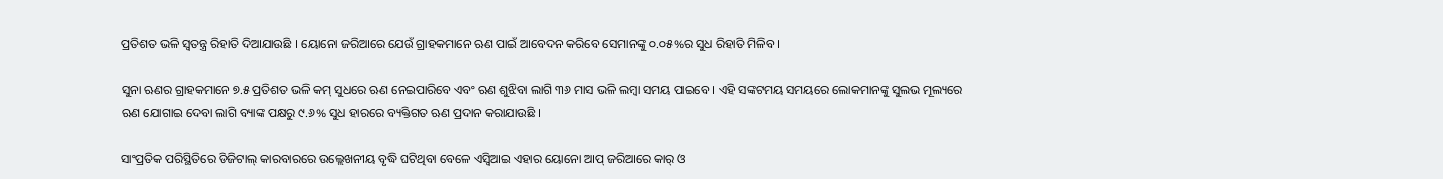ପ୍ରତିଶତ ଭଳି ସ୍ୱତନ୍ତ୍ର ରିହାତି ଦିଆଯାଉଛି । ୟୋନୋ ଜରିଆରେ ଯେଉଁ ଗ୍ରାହକମାନେ ଋଣ ପାଇଁ ଆବେଦନ କରିବେ ସେମାନଙ୍କୁ ୦.୦୫%ର ସୁଧ ରିହାତି ମିଳିବ ।

ସୁନା ଋଣର ଗ୍ରାହକମାନେ ୭.୫ ପ୍ରତିଶତ ଭଳି କମ୍ ସୁଧରେ ଋଣ ନେଇପାରିବେ ଏବଂ ଋଣ ଶୁଝିବା ଲାଗି ୩୬ ମାସ ଭଳି ଲମ୍ବା ସମୟ ପାଇବେ । ଏହି ସଙ୍କଟମୟ ସମୟରେ ଲୋକମାନଙ୍କୁ ସୁଲଭ ମୂଲ୍ୟରେ ଋଣ ଯୋଗାଇ ଦେବା ଲାଗି ବ୍ୟାଙ୍କ ପକ୍ଷରୁ ୯.୬% ସୁଧ ହାରରେ ବ୍ୟକ୍ତିଗତ ଋଣ ପ୍ରଦାନ କରାଯାଉଛି ।

ସାଂପ୍ରତିକ ପରିସ୍ଥିତିରେ ଡିଜିଟାଲ୍ କାରବାରରେ ଉଲ୍ଲେଖନୀୟ ବୃଦ୍ଧି ଘଟିଥିବା ବେଳେ ଏସ୍ବିଆଇ ଏହାର ୟୋନୋ ଆପ୍ ଜରିଆରେ କାର୍ ଓ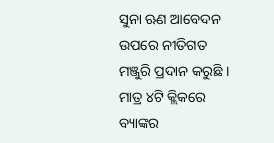ସୁନା ଋଣ ଆବେଦନ ଉପରେ ନୀତିଗତ ମଞ୍ଜୁରି ପ୍ରଦାନ କରୁଛି । ମାତ୍ର ୪ଟି କ୍ଲିକରେ ବ୍ୟାଙ୍କର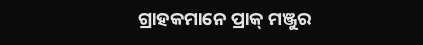ଗ୍ରାହକମାନେ ପ୍ରାକ୍ ମଞ୍ଜୁର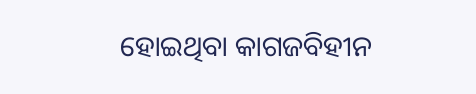ହୋଇଥିବା କାଗଜବିହୀନ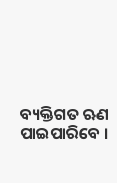ବ୍ୟକ୍ତିଗତ ଋଣ ପାଇପାରିବେ ।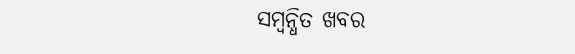ସମ୍ବନ୍ଧିତ ଖବର